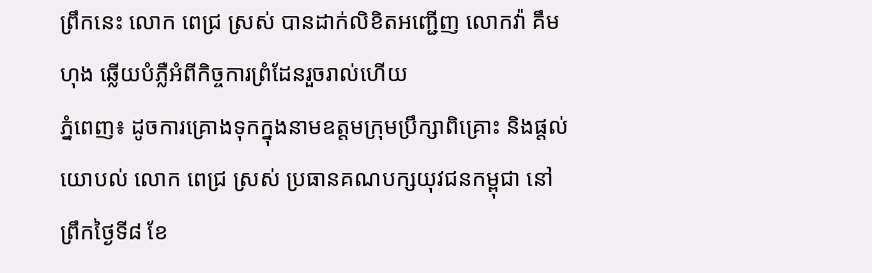ព្រឹកនេះ លោក ពេជ្រ ស្រស់ បានដាក់លិខិតអញ្ជើញ លោកវ៉ា គឹមហុង ឆ្លើយបំភ្លឺអំពីកិច្ចការព្រំដែនរួចរាល់ហើយ
ភ្នំពេញ៖ ដូចការគ្រោងទុកក្នុងនាមឧត្តមក្រុមប្រឹក្សាពិគ្រោះ និងផ្តល់យោបល់ លោក ពេជ្រ ស្រស់ ប្រធានគណបក្សយុវជនកម្ពុជា នៅព្រឹកថ្ងៃទី៨ ខែ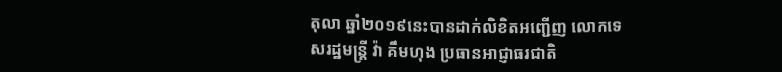តុលា ឆ្នាំ២០១៩នេះបានដាក់លិខិតអញ្ជើញ លោកទេសរដ្ឋមន្រ្តី វ៉ា គឹមហុង ប្រធានអាជ្ញាធរជាតិ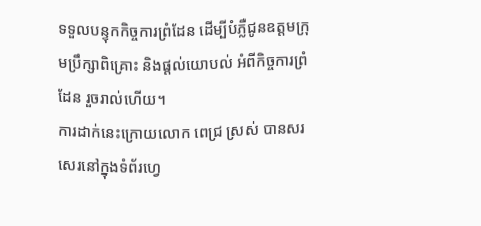ទទួលបន្ទុកកិច្ចការព្រំដែន ដើម្បីបំភ្លឺជូនឧត្តមក្រុមប្រឹក្សាពិគ្រោះ និងផ្តល់យោបល់ អំពីកិច្ចការព្រំដែន រួចរាល់ហើយ។
ការដាក់នេះក្រោយលោក ពេជ្រ ស្រស់ បានសរសេរនៅក្នុងទំព័រហ្វេ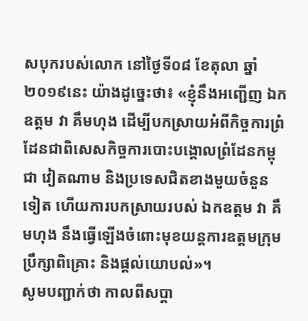សបុករបស់លោក នៅថ្ងៃទី០៨ ខែតុលា ឆ្នាំ២០១៩នេះ យ៉ាងដូច្នេះថា៖ «ខ្ញុំនឹងអញ្ជើញ ឯកឧត្តម វា គឹមហុង ដើម្បីបកស្រាយអំពីកិច្ចការព្រំដែនជាពិសេសកិច្ចការបោះបង្គោលព្រំដែនកម្ពុជា វៀតណាម និងប្រទេសជិតខាងមួយចំនួនទៀត ហើយការបកស្រាយរបស់ ឯកឧត្តម វា គឹមហុង នឹងធ្វើឡើងចំពោះមុខយន្តការឧត្តមក្រុមប្រឹក្សាពិគ្រោះ និងផ្តល់យោបល់»។
សូមបញ្ជាក់ថា កាលពីសប្តា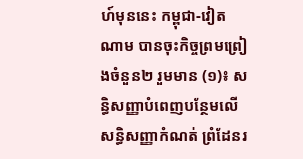ហ៍មុននេះ កម្ពុជា-វៀតណាម បានចុះកិច្ចព្រមព្រៀងចំនួន២ រួមមាន (១)៖ សន្ធិសញ្ញាបំពេញបន្ថែមលើសន្ធិសញ្ញាកំណត់ ព្រំដែនរ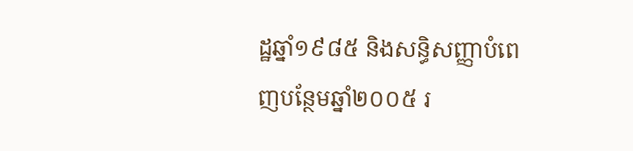ដ្ឋឆ្នាំ១៩៨៥ និងសន្ធិសញ្ញាបំពេញបន្ថែមឆ្នាំ២០០៥ រ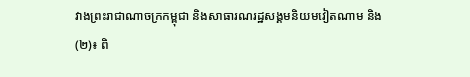វាងព្រះរាជាណាចក្រកម្ពុជា និងសាធារណរដ្ឋសង្គមនិយមវៀតណាម និង (២)៖ ពិ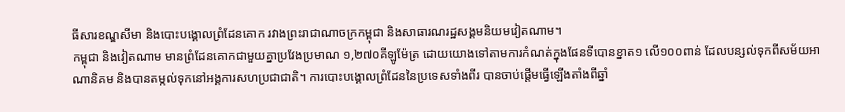ធីសារខណ្ឌសីមា និងបោះបង្គោលព្រំដែនគោក រវាងព្រះរាជាណាចក្រកម្ពុជា និងសាធារណរដ្ឋសង្គមនិយមវៀតណាម។
កម្ពុជា និងវៀតណាម មានព្រំដែនគោកជាមួយគ្នាប្រវែងប្រមាណ ១,២៧០គីឡូម៉ែត្រ ដោយយោងទៅតាមការកំណត់ក្នុងផែនទីបោនខ្នាត១ លើ១០០ពាន់ ដែលបន្សល់ទុកពីសម័យអាណានិគម និងបានតម្កល់ទុកនៅអង្គការសហប្រជាជាតិ។ ការបោះបង្គោលព្រំដែននៃប្រទេសទាំងពីរ បានចាប់ផ្តើមធ្វើឡើងតាំងពីឆ្នាំ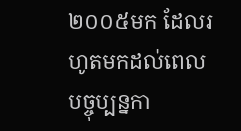២០០៥មក ដែលរហូតមកដល់ពេលបច្ចុប្បន្នកា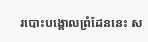របោះបង្គោលព្រំដែននេះ ស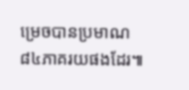ម្រេចបានប្រមាណ ៨៤ភាគរយផងដែរ៕